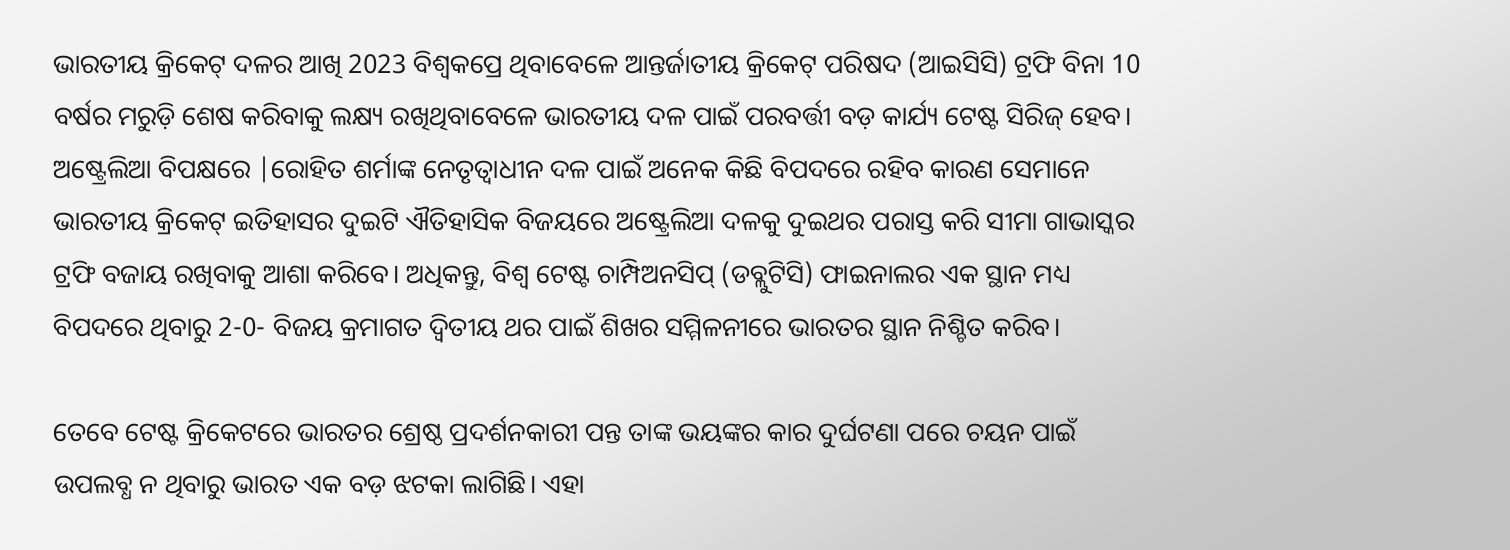ଭାରତୀୟ କ୍ରିକେଟ୍ ଦଳର ଆଖି 2023 ବିଶ୍ୱକପ୍ରେ ଥିବାବେଳେ ଆନ୍ତର୍ଜାତୀୟ କ୍ରିକେଟ୍ ପରିଷଦ (ଆଇସିସି) ଟ୍ରଫି ବିନା 10 ବର୍ଷର ମରୁଡ଼ି ଶେଷ କରିବାକୁ ଲକ୍ଷ୍ୟ ରଖିଥିବାବେଳେ ଭାରତୀୟ ଦଳ ପାଇଁ ପରବର୍ତ୍ତୀ ବଡ଼ କାର୍ଯ୍ୟ ଟେଷ୍ଟ ସିରିଜ୍ ହେବ। ଅଷ୍ଟ୍ରେଲିଆ ବିପକ୍ଷରେ |ରୋହିତ ଶର୍ମାଙ୍କ ନେତୃତ୍ୱାଧୀନ ଦଳ ପାଇଁ ଅନେକ କିଛି ବିପଦରେ ରହିବ କାରଣ ସେମାନେ ଭାରତୀୟ କ୍ରିକେଟ୍ ଇତିହାସର ଦୁଇଟି ଐତିହାସିକ ବିଜୟରେ ଅଷ୍ଟ୍ରେଲିଆ ଦଳକୁ ଦୁଇଥର ପରାସ୍ତ କରି ସୀମା ଗାଭାସ୍କର ଟ୍ରଫି ବଜାୟ ରଖିବାକୁ ଆଶା କରିବେ। ଅଧିକନ୍ତୁ, ବିଶ୍ୱ ଟେଷ୍ଟ ଚାମ୍ପିଅନସିପ୍ (ଡବ୍ଲୁଟିସି) ଫାଇନାଲର ଏକ ସ୍ଥାନ ମଧ୍ୟ ବିପଦରେ ଥିବାରୁ 2-0- ବିଜୟ କ୍ରମାଗତ ଦ୍ୱିତୀୟ ଥର ପାଇଁ ଶିଖର ସମ୍ମିଳନୀରେ ଭାରତର ସ୍ଥାନ ନିଶ୍ଚିତ କରିବ।

ତେବେ ଟେଷ୍ଟ କ୍ରିକେଟରେ ଭାରତର ଶ୍ରେଷ୍ଠ ପ୍ରଦର୍ଶନକାରୀ ପନ୍ତ ତାଙ୍କ ଭୟଙ୍କର କାର ଦୁର୍ଘଟଣା ପରେ ଚୟନ ପାଇଁ ଉପଲବ୍ଧ ନ ଥିବାରୁ ଭାରତ ଏକ ବଡ଼ ଝଟକା ଲାଗିଛି। ଏହା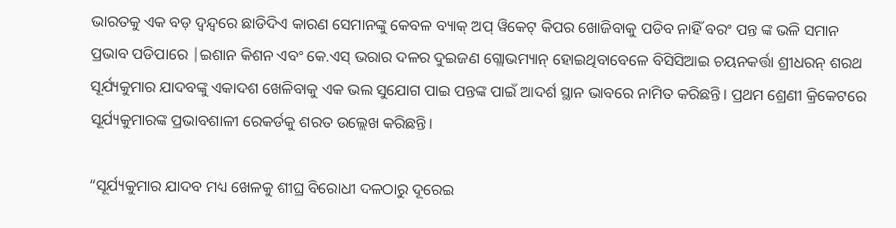ଭାରତକୁ ଏକ ବଡ଼ ଦ୍ୱନ୍ଦ୍ୱରେ ଛାଡିଦିଏ କାରଣ ସେମାନଙ୍କୁ କେବଳ ବ୍ୟାକ୍ ଅପ୍ ୱିକେଟ୍ କିପର ଖୋଜିବାକୁ ପଡିବ ନାହିଁ ବରଂ ପନ୍ତ ଙ୍କ ଭଳି ସମାନ ପ୍ରଭାବ ପଡିପାରେ |ଇଶାନ କିଶନ ଏବଂ କେ.ଏସ୍ ଭରାର ଦଳର ଦୁଇଜଣ ଗ୍ଲୋଭମ୍ୟାନ୍ ହୋଇଥିବାବେଳେ ବିସିସିଆଇ ଚୟନକର୍ତ୍ତା ଶ୍ରୀଧରନ୍ ଶରଥ ସୂର୍ଯ୍ୟକୁମାର ଯାଦବଙ୍କୁ ଏକାଦଶ ଖେଳିବାକୁ ଏକ ଭଲ ସୁଯୋଗ ପାଇ ପନ୍ତଙ୍କ ପାଇଁ ଆଦର୍ଶ ସ୍ଥାନ ଭାବରେ ନାମିତ କରିଛନ୍ତି। ପ୍ରଥମ ଶ୍ରେଣୀ କ୍ରିକେଟରେ ସୂର୍ଯ୍ୟକୁମାରଙ୍କ ପ୍ରଭାବଶାଳୀ ରେକର୍ଡକୁ ଶରତ ଉଲ୍ଲେଖ କରିଛନ୍ତି।

“ସୂର୍ଯ୍ୟକୁମାର ଯାଦବ ମଧ୍ୟ ଖେଳକୁ ଶୀଘ୍ର ବିରୋଧୀ ଦଳଠାରୁ ଦୂରେଇ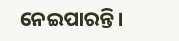ନେଇପାରନ୍ତି।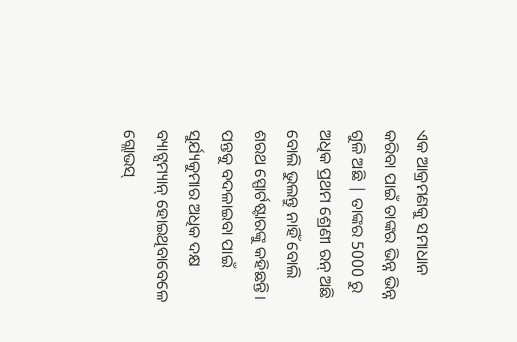ଏକ ଆକ୍ରମଣକୁ ସମାଧାନ କରିବା ପାଇଁ ତାଙ୍କର ଭିନ୍ନ ଭିନ୍ନ ଗୁଳି ଅଛି | ତାଙ୍କର 5000 ରୁ ଅଧିକ ପ୍ରଥମ ଶ୍ରେଣୀ ରନ୍ ଅଛି ବୋଲି ଭୁଲନ୍ତୁ ନାହିଁ ବୋଲି ଶରଥ ସ୍ପୋର୍ଟଷ୍ଟାରଙ୍କୁ କହିଛନ୍ତି। ପନ୍ତକୁ ବଦଳାଇବା ପାଇଁ ସୁର୍ଯ୍ୟକୁମାର ଅଧିକ ଦକ୍ଷ ବ୍ୟାଟ୍ସମ୍ୟାନ୍ ହୋଇଥିବାବେଳେ ଗ୍ଲୋଭସ୍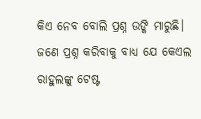କିଏ ନେବ ବୋଲି ପ୍ରଶ୍ନ ଉଙ୍କି ମାରୁଛି। ଜଣେ ପ୍ରଶ୍ନ କରିବାକୁ ବାଧ୍ୟ ଯେ କେଏଲ ରାହୁଲଙ୍କୁ ଟେଷ୍ଟ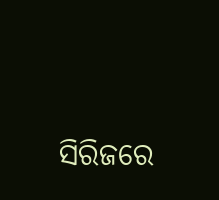ସିରିଜରେ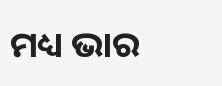ମଧ୍ୟ ଭାର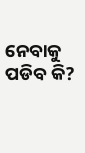ନେବାକୁ ପଡିବ କି?